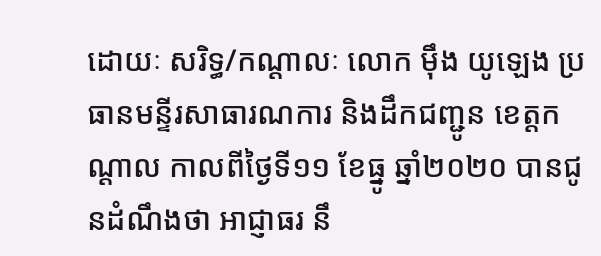ដោយៈ សរិទ្ធ/កណ្តាលៈ លោក ម៉ឹង យូឡេង ប្រធានមន្ទីរសាធារណការ និងដឹកជញ្ជូន ខេត្តកណ្តាល កាលពីថ្ងៃទី១១ ខែធ្នូ ឆ្នាំ២០២០ បានជូនដំណឹងថា អាជ្ញាធរ នឹ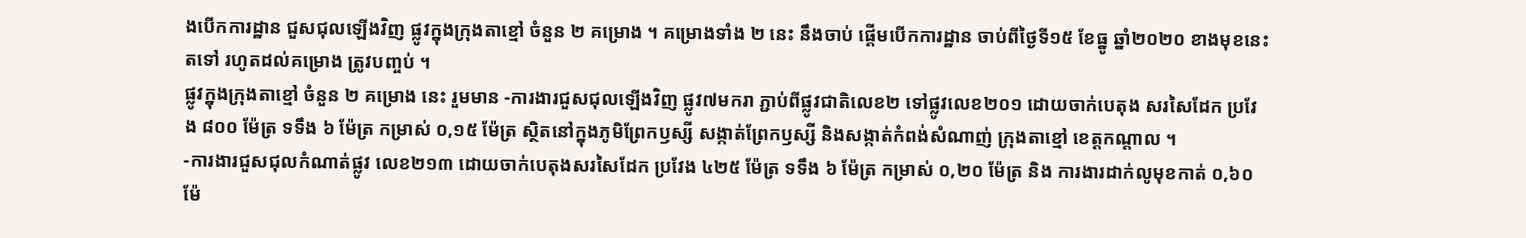ងបើកការដ្ឋាន ជួសជុលឡើងវិញ ផ្លូវក្នុងក្រុងតាខ្មៅ ចំនួន ២ គម្រោង ។ គម្រោងទាំង ២ នេះ នឹងចាប់ ផ្តើមបើកការដ្ឋាន ចាប់ពីថ្ងៃទី១៥ ខែធ្នូ ឆ្នាំ២០២០ ខាងមុខនេះតទៅ រហូតដល់គម្រោង ត្រូវបញ្ចប់ ។
ផ្លូវក្នុងក្រុងតាខ្មៅ ចំនួន ២ គម្រោង នេះ រួមមាន -ការងារជួសជុលឡើងវិញ ផ្លូវ៧មករា ភ្ជាប់ពីផ្លូវជាតិលេខ២ ទៅផ្លូវលេខ២០១ ដោយចាក់បេតុង សរសៃដែក ប្រវែង ៨០០ ម៉ែត្រ ទទឹង ៦ ម៉ែត្រ កម្រាស់ ០,១៥ ម៉ែត្រ ស្ថិតនៅក្នុងភូមិព្រែកឫស្សី សង្កាត់ព្រែកឫស្សី និងសង្កាត់កំពង់សំណាញ់ ក្រុងតាខ្មៅ ខេត្តកណ្តាល ។
-ការងារជួសជុលកំណាត់ផ្លូវ លេខ២១៣ ដោយចាក់បេតុងសរសៃដែក ប្រវែង ៤២៥ ម៉ែត្រ ទទឹង ៦ ម៉ែត្រ កម្រាស់ ០,២០ ម៉ែត្រ និង ការងារដាក់លូមុខកាត់ ០,៦០ម៉ែ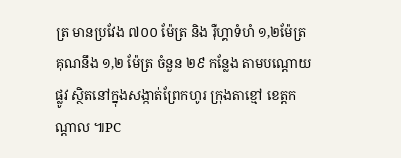ត្រ មានប្រវែង ៧០០ ម៉ែត្រ និង រ៉ឺហ្គាទំហំ ១,២ម៉ែត្រ គុណនឹង ១,២ ម៉ែត្រ ចំនួន ២៩ កន្លែង តាមបណ្តោយ ផ្លូវ ស្ថិតនៅក្នុងសង្កាត់ព្រែកហូរ ក្រុងតាខ្មៅ ខេត្តកណ្តាល ៕PC